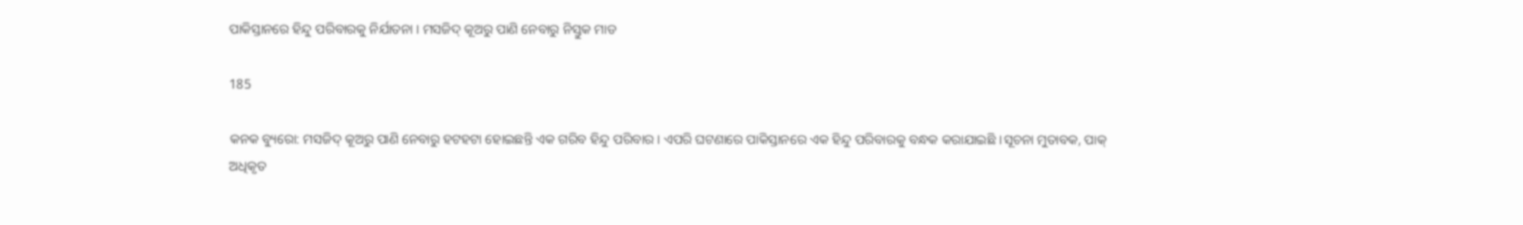ପାକିସ୍ତାନରେ ହିନ୍ଦୁ ପରିବାରକୁ ନିର୍ଯାତନା । ମସଜିଦ୍ କୂଅରୁ ପାଣି ନେବାରୁ ନିସ୍ତୁକ ମାଡ

185

କନକ ବ୍ୟୁରୋ: ମସଜିଦ୍ କୂଅରୁ ପାଣି ନେବାରୁ ହଟହଟା ହୋଇଛନ୍ତି ଏକ ଗରିବ ହିନ୍ଦୁ ପରିବାର । ଏପରି ଘଟଣାରେ ପାକିସ୍ତାନରେ ଏକ ହିନ୍ଦୁ ପରିବାରକୁ ବନ୍ଧକ କରାଯାଇଛି ।ସୂଚନା ମୁତାବକ, ପାକ୍ ଅଧିକୃତ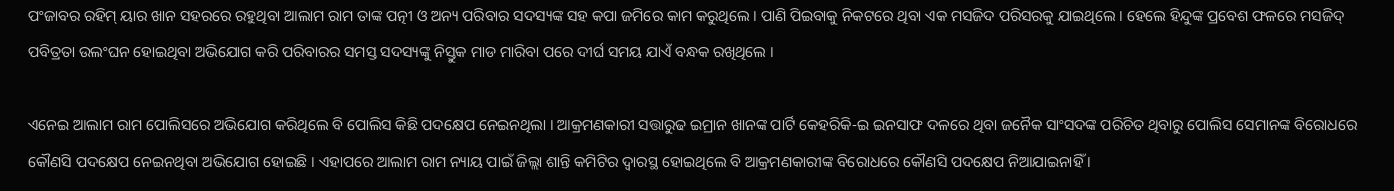ପଂଜାବର ରହିମ୍ ୟାର ଖାନ ସହରରେ ରହୁଥିବା ଆଲାମ ରାମ ତାଙ୍କ ପତ୍ନୀ ଓ ଅନ୍ୟ ପରିବାର ସଦସ୍ୟଙ୍କ ସହ କପା ଜମିରେ କାମ କରୁଥିଲେ । ପାଣି ପିଇବାକୁ ନିକଟରେ ଥିବା ଏକ ମସଜିଦ ପରିସରକୁ ଯାଇଥିଲେ । ହେଲେ ହିନ୍ଦୁଙ୍କ ପ୍ରବେଶ ଫଳରେ ମସଜିଦ୍ ପବିତ୍ରତା ଉଲଂଘନ ହୋଇଥିବା ଅଭିଯୋଗ କରି ପରିବାରର ସମସ୍ତ ସଦସ୍ୟଙ୍କୁ ନିସ୍ତୁକ ମାଡ ମାରିବା ପରେ ଦୀର୍ଘ ସମୟ ଯାଏଁ ବନ୍ଧକ ରଖିଥିଲେ ।

ଏନେଇ ଆଲାମ ରାମ ପୋଲିସରେ ଅଭିଯୋଗ କରିଥିଲେ ବି ପୋଲିସ କିଛି ପଦକ୍ଷେପ ନେଇନଥିଲା । ଆକ୍ରମଣକାରୀ ସତ୍ତାରୁଢ ଇମ୍ରାନ ଖାନଙ୍କ ପାର୍ଟି କେହରିକି-ଇ ଇନସାଫ ଦଳରେ ଥିବା ଜନୈକ ସାଂସଦଙ୍କ ପରିଚିତ ଥିବାରୁ ପୋଲିସ ସେମାନଙ୍କ ବିରୋଧରେ କୌଣସି ପଦକ୍ଷେପ ନେଇନଥିବା ଅଭିଯୋଗ ହୋଇଛି । ଏହାପରେ ଆଲାମ ରାମ ନ୍ୟାୟ ପାଇଁ ଜିଲ୍ଲା ଶାନ୍ତି କମିଟିର ଦ୍ୱାରସ୍ଥ ହୋଇଥିଲେ ବି ଆକ୍ରମଣକାରୀଙ୍କ ବିରୋଧରେ କୌଣସି ପଦକ୍ଷେପ ନିଆଯାଇନାହିଁ ।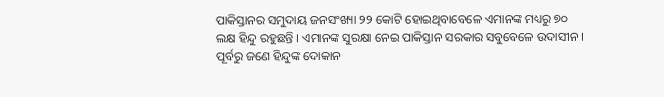ପାକିସ୍ତାନର ସମୁଦାୟ ଜନସଂଖ୍ୟା ୨୨ କୋଟି ହୋଇଥିବାବେଳେ ଏମାନଙ୍କ ମଧ୍ୟରୁ ୭୦ ଲକ୍ଷ ହିନ୍ଦୁ ରହୁଛନ୍ତି । ଏମାନଙ୍କ ସୁରକ୍ଷା ନେଇ ପାକିସ୍ତାନ ସରକାର ସବୁବେଳେ ଉଦାସୀନ । ପୂର୍ବରୁ ଜଣେ ହିନ୍ଦୁଙ୍କ ଦୋକାନ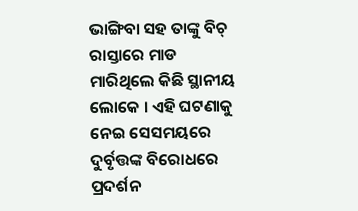ଭାଙ୍ଗିବା ସହ ତାଙ୍କୁ ବିଚ୍ ରାସ୍ତାରେ ମାଡ ମାରିଥିଲେ କିଛି ସ୍ଥାନୀୟ ଲୋକେ । ଏହି ଘଟଣାକୁ ନେଇ ସେସମୟରେ ଦୁର୍ବୃତ୍ତଙ୍କ ବିରୋଧରେ ପ୍ରଦର୍ଶନ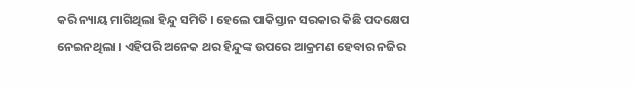କରି ନ୍ୟାୟ ମାଗିଥିଲା ହିନ୍ଦୁ ସମିତି । ହେଲେ ପାକିସ୍ତାନ ସରକାର କିଛି ପଦକ୍ଷେପ ନେଇନଥିଲା । ଏହିପରି ଅନେକ ଥର ହିନ୍ଦୁଙ୍କ ଉପରେ ଆକ୍ରମଣ ହେବାର ନଜିର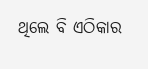ଥିଲେ ବି ଏଠିକାର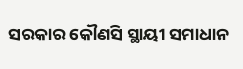ସରକାର କୌଣସି ସ୍ଥାୟୀ ସମାଧାନ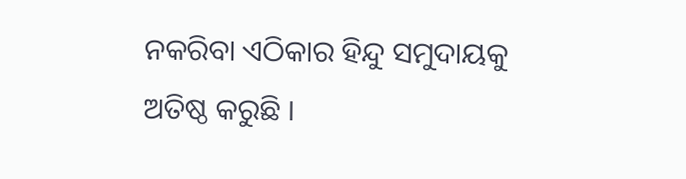ନକରିବା ଏଠିକାର ହିନ୍ଦୁ ସମୁଦାୟକୁ ଅତିଷ୍ଠ କରୁଛି ।